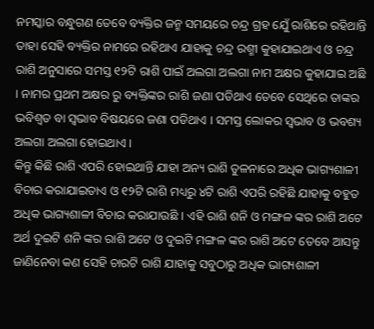ନମସ୍କାର ବନ୍ଧୁଗଣ ତେବେ ବ୍ୟକ୍ତିର ଜନ୍ମ ସମୟରେ ଚନ୍ଦ୍ର ଗ୍ରହ ଯେୁଁ ରାଶିରେ ରହିଥାନ୍ତି ତାହା ସେହି ବ୍ୟକ୍ତିର ନାମରେ ରହିଥାଏ ଯାହାକୁ ଚନ୍ଦ୍ର ରଶ୍ମୀ କୁହାଯାଇଥାଏ ଓ ଚନ୍ଦ୍ର ରାଶି ଅନୁସାରେ ସମସ୍ତ ୧୨ଟି ରାଶି ପାଇଁ ଅଲଗା ଅଲଗା ନାମ ଅକ୍ଷର କୁହାଯାଇ ଅଛି । ନାମର ପ୍ରଥମ ଅକ୍ଷର ରୁ ବ୍ୟକ୍ତିଙ୍କର ରାଶି ଜଣା ପଡିଥାଏ ତେବେ ସେଥିରେ ତାଙ୍କର ଭବିଶ୍ୱତ ବା ସ୍ୱଭାବ ବିଷୟରେ ଜଣା ପଡିଥାଏ । ସମସ୍ତ ଲୋକର ସ୍ୱଭାବ ଓ ଭବଶ୍ୟ ଅଲଗା ଅଲଗା ହୋଇଥାଏ ।
କିନ୍ତୁ କିଛି ରାଶି ଏପରି ହୋଇଥାନ୍ତି ଯାହା ଅନ୍ୟ ରାଶି ତୁଳନାରେ ଅଧିକ ଭାଗ୍ୟଶାଳୀ ବିଚାର କରାଯାଇତାଏ ଓ ୧୨ଟି ରାଶି ମଧ୍ୟରୁ ୪ଟି ରାଶି ଏପରି ରହିଛି ଯାହାକୁ ବହୁତ ଅଧିକ ଭାଗ୍ୟଶାଳୀ ବିଚାର କରାଯାଉଛି । ଏହି ରାଶି ଶନି ଓ ମଙ୍ଗଳ ଙ୍କର ରାଶି ଅଟେ ଅର୍ଥ ଦୁଇଟି ଶନି ଙ୍କର ରାଶି ଅଟେ ଓ ଦୁଇଟି ମଙ୍ଗଳ ଙ୍କର ରାଶି ଅଟେ ତେବେ ଆସନ୍ତୁ ଜାଣିନେବା କଣ ସେହି ଚାରଟି ରାଶି ଯାହାକୁ ସବୁଠାରୁ ଅଧିକ ଭାଗ୍ୟଶାଳୀ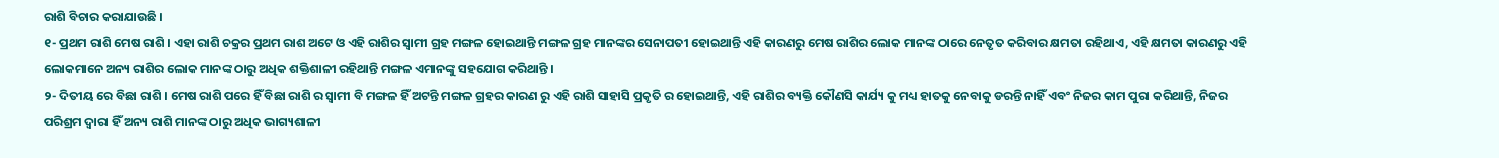ରାଶି ବିଚାର କରାଯାଉଛି ।
୧- ପ୍ରଥମ ରାଶି ମେଷ ରାଶି । ଏହା ରାଶି ଚକ୍ରର ପ୍ରଥମ ରାଶ ଅଟେ ଓ ଏହି ରାଶିର ସ୍ୱାମୀ ଗ୍ରହ ମଙ୍ଗଳ ହୋଇଥାନ୍ତି ମଙ୍ଗଳ ଗ୍ରହ ମାନଙ୍କର ସେନାପତୀ ହୋଇଥାନ୍ତି ଏହି କାରଣରୁ ମେଷ ରାଶିର ଲୋକ ମାନଙ୍କ ଠାରେ ନେତୃତ କରିବାର କ୍ଷମତା ରହିଥାଏ, ଏହି କ୍ଷମତା କାରଣରୁ ଏହି ଲୋକମାନେ ଅନ୍ୟ ରାଶିର ଲୋକ ମାନଙ୍କ ଠାରୁ ଅଧିକ ଶକ୍ତିଶାଳୀ ରହିଥାନ୍ତି ମଙ୍ଗଳ ଏମାନଙ୍କୁ ସହଯୋଗ କରିଥାନ୍ତି ।
୨- ଦିତୀୟ ରେ ବିଛା ରାଶି । ମେଷ ରାଶି ପରେ ହିଁ ବିଛା ରାଶି ର ସ୍ୱାମୀ ବି ମଙ୍ଗଳ ହିଁ ଅଟନ୍ତି ମଙ୍ଗଳ ଗ୍ରହର କାରଣ ରୁ ଏହି ରାଶି ସାହାସି ପ୍ରକୃତି ର ହୋଇଥାନ୍ତି, ଏହି ରାଶିର ବ୍ୟକ୍ତି କୌଣସି କାର୍ଯ୍ୟ କୁ ମଧ୍ୟ ହାତକୁ ନେବାକୁ ଡରନ୍ତି ନାହିଁ ଏବଂ ନିଜର କାମ ପୁରା କରିଥାନ୍ତି, ନିଜର ପରିଶ୍ରମ ଦ୍ୱାରା ହିଁ ଅନ୍ୟ ରାଶି ମାନଙ୍କ ଠାରୁ ଅଧିକ ଭାଗ୍ୟଶାଳୀ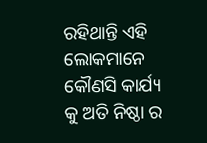ରହିଥାନ୍ତି ଏହି ଲୋକମାନେ କୌଣସି କାର୍ଯ୍ୟ କୁ ଅତି ନିଷ୍ଠା ର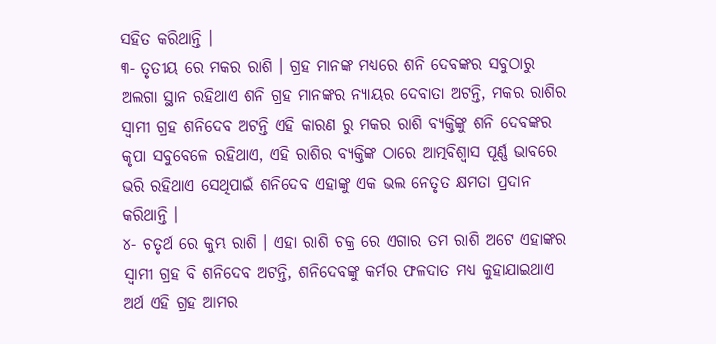ସହିତ କରିଥାନ୍ତି ।
୩- ତୃତୀୟ ରେ ମକର ରାଶି । ଗ୍ରହ ମାନଙ୍କ ମଧ୍ୟରେ ଶନି ଦେବଙ୍କର ସବୁଠାରୁ ଅଲଗା ସ୍ଥାନ ରହିଥାଏ ଶନି ଗ୍ରହ ମାନଙ୍କର ନ୍ୟାୟର ଦେବାତା ଅଟନ୍ତି, ମକର ରାଶିର ସ୍ୱାମୀ ଗ୍ରହ ଶନିଦେବ ଅଟନ୍ତି ଏହି କାରଣ ରୁ ମକର ରାଶି ବ୍ୟକ୍ତିଙ୍କୁ ଶନି ଦେବଙ୍କର କୃପା ସବୁବେଳେ ରହିଥାଏ, ଏହି ରାଶିର ବ୍ୟକ୍ତିଙ୍କ ଠାରେ ଆତ୍ମବିଶ୍ୱାସ ପୂର୍ଣ୍ଣ ଭାବରେ ଭରି ରହିଥାଏ ସେଥିପାଇଁ ଶନିଦେବ ଏହାଙ୍କୁ ଏକ ଭଲ ନେତୃତ କ୍ଷମତା ପ୍ରଦାନ କରିଥାନ୍ତି ।
୪- ଚତୃର୍ଥ ରେ କୁମ୍ଭ ରାଶି । ଏହା ରାଶି ଚକ୍ର ରେ ଏଗାର ତମ ରାଶି ଅଟେ ଏହାଙ୍କର ସ୍ୱାମୀ ଗ୍ରହ ବି ଶନିଦେବ ଅଟନ୍ତି, ଶନିଦେବଙ୍କୁ କର୍ମର ଫଳଦାତ ମଧ୍ୟ କୁହାଯାଇଥାଏ ଅର୍ଥ ଏହି ଗ୍ରହ ଆମର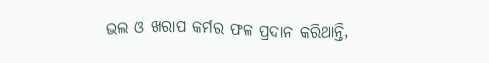ଭଲ ଓ ଖରାପ କର୍ମର ଫଳ ପ୍ରଦାନ କରିଥାନ୍ତି,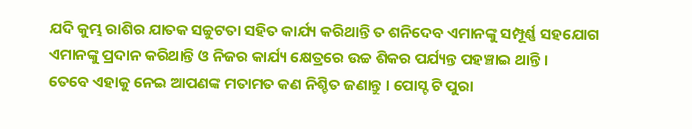ଯଦି କୁମ୍ଭ ରାଶିର ଯାତକ ସଚ୍ଚୁଟତା ସହିତ କାର୍ଯ୍ୟ କରିଥାନ୍ତି ତ ଶନିଦେବ ଏମାନଙ୍କୁ ସମ୍ପୂର୍ଣ୍ଣ ସହଯୋଗ ଏମାନଙ୍କୁ ପ୍ରଦାନ କରିଥାନ୍ତି ଓ ନିଜର କାର୍ଯ୍ୟ କ୍ଷେତ୍ରରେ ଉଚ୍ଚ ଶିକର ପର୍ଯ୍ୟନ୍ତ ପହଞ୍ଚାଇ ଥାନ୍ତି ।
ତେବେ ଏହାକୁ ନେଇ ଆପଣଙ୍କ ମତାମତ କଣ ନିଶ୍ଚିତ ଜଣାନ୍ତୁ । ପୋସ୍ଟ ଟି ପୁରା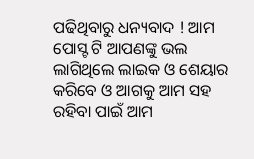ପଢିଥିବାରୁ ଧନ୍ୟବାଦ ! ଆମ ପୋସ୍ଟ ଟି ଆପଣଙ୍କୁ ଭଲ ଲାଗିଥିଲେ ଲାଇକ ଓ ଶେୟାର କରିବେ ଓ ଆଗକୁ ଆମ ସହ ରହିବା ପାଇଁ ଆମ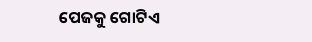ପେଜକୁ ଗୋଟିଏ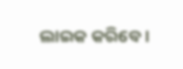ଲାଇକ କରିବେ ।